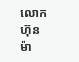លោក ហ៊ុន ម៉ា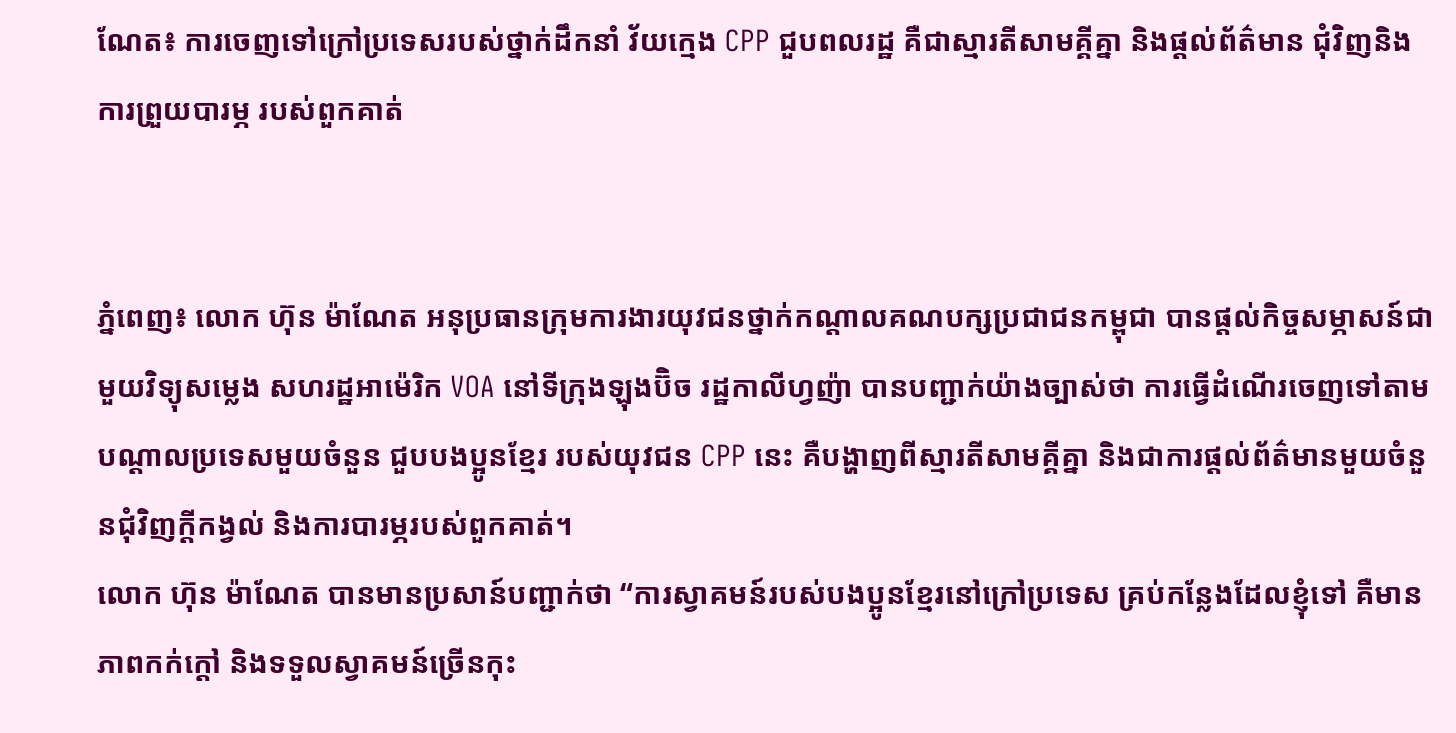ណែត៖ ការចេញទៅក្រៅប្រទេសរបស់ថ្នាក់ដឹកនាំ វ័យក្មេង CPP ជួបពលរដ្ឋ គឺជាស្មារតីសាមគ្គីគ្នា និងផ្តល់ព័ត៌មាន ជុំវិញនិងការព្រួយបារម្ភ របស់ពួកគាត់


ភ្នំពេញ៖ លោក ហ៊ុន ម៉ាណែត អនុប្រធានក្រុមការងារយុវជនថ្នាក់កណ្តាលគណបក្សប្រជាជនកម្ពុជា បានផ្តល់កិច្ចសម្ភាសន៍ជាមួយវិទ្យុសម្លេង សហរដ្ឋអាម៉េរិក VOA នៅទីក្រុងឡុងប៊ិច រដ្ឋកាលីហ្វញ៉ា បានបញ្ជាក់យ៉ាងច្បាស់ថា ការធ្វើដំណើរចេញទៅតាម បណ្តាលប្រទេសមួយចំនួន ជួបបងប្អូនខ្មែរ របស់យុវជន CPP នេះ គឺបង្ហាញពីស្មារតីសាមគ្គីគ្នា និងជាការផ្តល់ព័ត៌មានមួយចំនួនជុំវិញក្តីកង្វល់ និងការបារម្ភរបស់ពួកគាត់។
លោក ហ៊ុន ម៉ាណែត បានមានប្រសាន៍បញ្ជាក់ថា “ការស្វាគមន៍របស់បងប្អូនខ្មែរនៅក្រៅប្រទេស គ្រប់កន្លែងដែលខ្ញុំទៅ គឺមានភាពកក់ក្តៅ និងទទួលស្វាគមន៍ច្រើនកុះ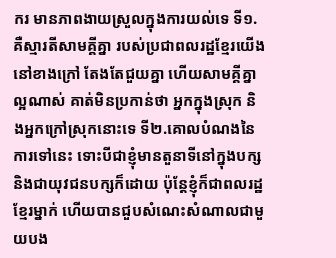ករ មានភាពងាយស្រួលក្នុងការយល់ទេ ទី១.គឺស្មារតីសាមគ្គីគ្នា របស់ប្រជាពលរដ្ឋខ្មែរយើងនៅខាងក្រៅ តែងតែជួយគ្នា ហើយសាមគ្គីគ្នាល្អណាស់ គាត់មិនប្រកាន់ថា អ្នកក្នុងស្រុក និងអ្នកក្រៅស្រុកនោះទេ ទី២.គោលបំណងនៃការទៅនេះ ទោះបីជាខ្ញុំមានតួនាទីនៅក្នុងបក្ស និងជាយុវជនបក្សក៏ដោយ ប៉ុន្តែខ្ញុំក៏ជាពលរដ្ឋខ្មែរម្នាក់ ហើយបានជួបសំណេះសំណាលជាមួយបង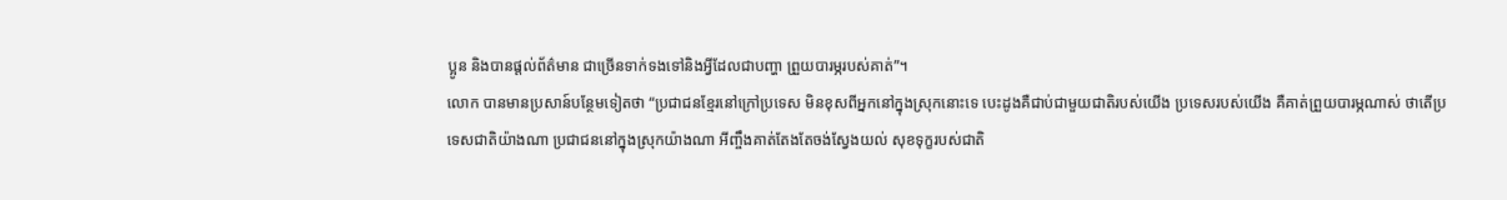ប្អូន និងបានផ្តល់ព័ត៌មាន ជាច្រើនទាក់ទងទៅនិងអ្វីដែលជាបញ្ហា ព្រួយបារម្ភរបស់គាត់”។
លោក បានមានប្រសាន៍បន្ថែមទៀតថា “ប្រជាជនខ្មែរនៅក្រៅប្រទេស មិនខុសពីអ្នកនៅក្នុងស្រុកនោះទេ បេះដូងគឺជាប់ជាមួយជាតិរបស់យើង ប្រទេសរបស់យើង គឺគាត់ព្រួយបារម្ភណាស់ ថាតើប្រទេសជាតិយ៉ាងណា ប្រជាជននៅក្នុងស្រុកយ៉ាងណា អីញ្ចឹងគាត់តែងតែចង់ស្វែងយល់ សុខទុក្ខរបស់ជាតិ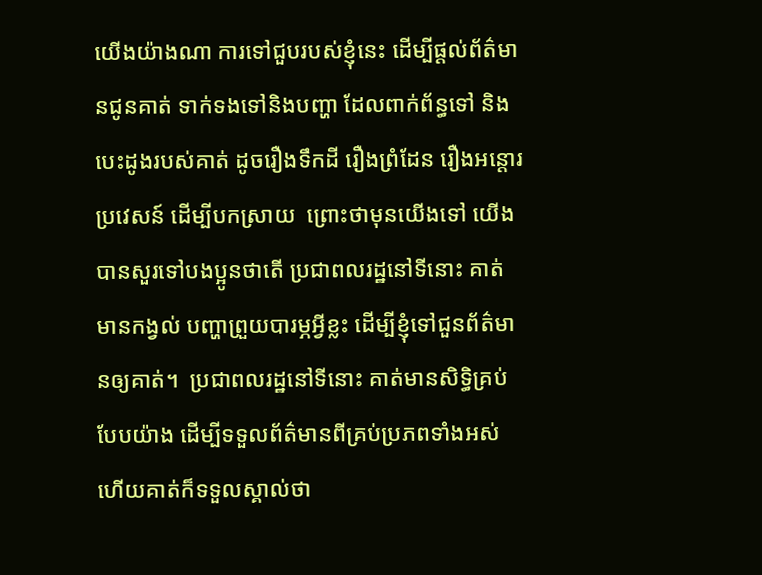យើងយ៉ាងណា ការទៅជួបរបស់ខ្ញុំនេះ ដើម្បីផ្តល់ព័ត៌មានជូនគាត់ ទាក់ទងទៅនិងបញ្ហា ដែលពាក់ព័ន្ធទៅ និងបេះដូងរបស់គាត់ ដូចរឿងទឹកដី រឿងព្រំដែន រឿងអន្តោរប្រវេសន៍ ដើម្បីបកស្រាយ  ព្រោះថាមុនយើងទៅ យើងបានសួរទៅបងប្អូនថាតើ ប្រជាពលរដ្ឋនៅទីនោះ គាត់មានកង្វល់ បញ្ហាព្រួយបារម្ភអ្វីខ្លះ ដើម្បីខ្ញុំទៅជួនព័ត៌មានឲ្យគាត់។  ប្រជាពលរដ្ឋនៅទីនោះ គាត់មានសិទ្ធិគ្រប់បែបយ៉ាង ដើម្បីទទួលព័ត៌មានពីគ្រប់ប្រភពទាំងអស់ ហើយគាត់ក៏ទទួលស្គាល់ថា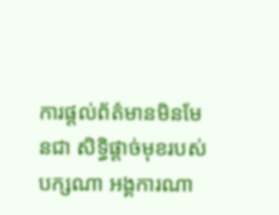ការផ្តល់ព័ត៌មានមិនមែនជា សិទ្ធិផ្តាច់មុខរបស់បក្សណា អង្គការណា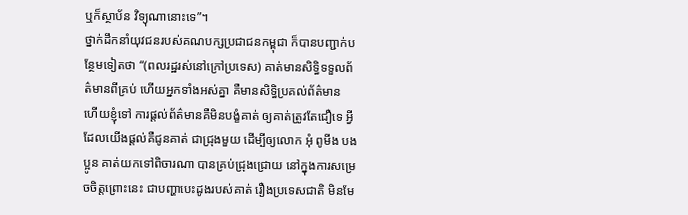ឬក៏ស្ថាប័ន វិទ្យុណានោះទេ”។
ថ្នាក់ដឹកនាំយុវជនរបស់គណបក្សប្រជាជនកម្ពុជា ក៏បានបញ្ជាក់បន្ថែមទៀតថា “(ពលរដ្ឋរស់នៅក្រៅប្រទេស) គាត់មានសិទ្ធិទទួលព័ត៌មានពីគ្រប់ ហើយអ្នកទាំងអស់គ្នា គឺមានសិទ្ធិប្រគល់ព័ត៌មាន ហើយខ្ញុំទៅ ការផ្តល់ព័ត៌មានគឺមិនបង្ខំគាត់ ឲ្យគាត់ត្រូវតែជឿទេ អ្វីដែលយើងផ្តល់គឺជូនគាត់ ជាជ្រុងមួយ ដើម្បីឲ្យលោក អុំ ពូមីង បងប្អូន គាត់យកទៅពិចារណា បានគ្រប់ជ្រុងជ្រោយ នៅក្នុងការសម្រេចចិត្តព្រោះនេះ ជាបញ្ហាបេះដូងរបស់គាត់ រឿងប្រទេសជាតិ មិនមែ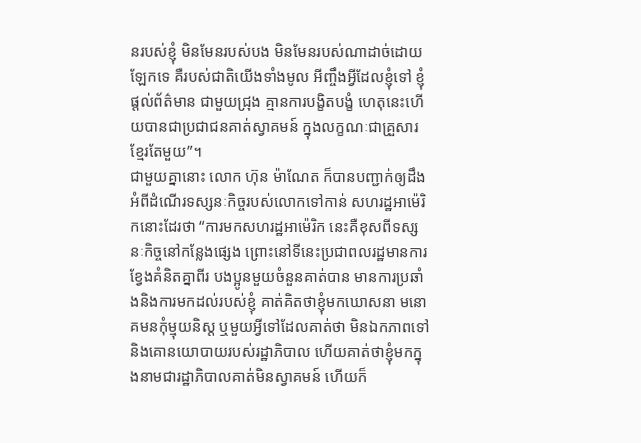នរបស់ខ្ញុំ មិនមែនរបស់បង មិនមែនរបស់ណាដាច់ដោយឡែកទេ គឺរបស់ជាតិយើងទាំងមូល អីញ្ចឹងអ្វីដែលខ្ញុំទៅ ខ្ញុំផ្តល់ព័ត៌មាន ជាមួយជ្រុង គ្មានការបង្ខិតបង្ខំ ហេតុនេះហើយបានជាប្រជាជនគាត់ស្វាគមន៍ ក្នុងលក្ខណៈជាគ្រួសារខ្មែរតែមួយ”។
ជាមួយគ្នានោះ លោក ហ៊ុន ម៉ាណែត ក៏បានបញ្ជាក់ឲ្យដឹងអំពីដំណើរទស្សនៈកិច្ចរបស់លោកទៅកាន់ សហរដ្ឋអាម៉េរិកនោះដែរថា “ការមកសហរដ្ឋអាម៉េរិក នេះគឺខុសពីទស្សនៈកិច្ចនៅកន្លែងផ្សេង ព្រោះនៅទីនេះប្រជាពលរដ្ឋមានការខ្វែងគំនិតគ្នាពីរ បងប្អូនមួយចំនួនគាត់បាន មានការប្រឆាំងនិងការមកដល់របស់ខ្ញុំ គាត់គិតថាខ្ញុំមកឃោសនា មនោគមនកុំម្មុយនិស្ត ឬមួយអ្វីទៅដែលគាត់ថា មិនឯកភាពទៅនិងគោនយោបាយរបស់រដ្ឋាភិបាល ហើយគាត់ថាខ្ញុំមកក្នុងនាមជារដ្ឋាភិបាលគាត់មិនស្វាគមន៍ ហើយក៏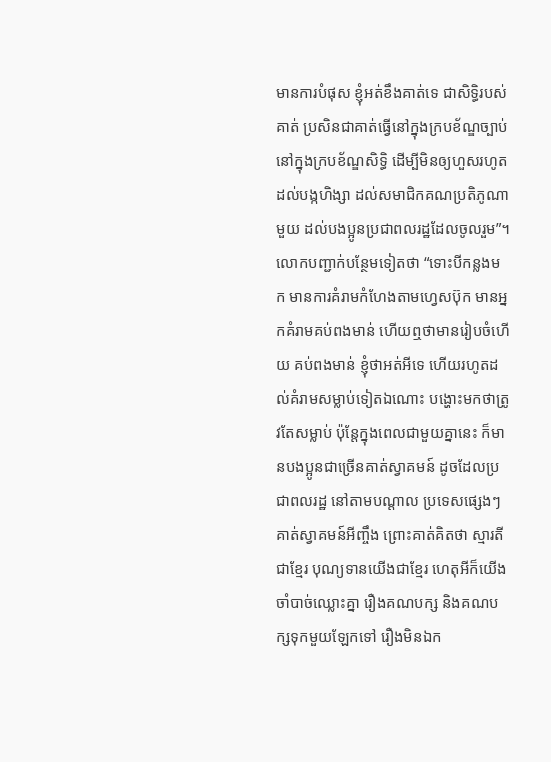មានការបំផុស ខ្ញុំអត់ខឹងគាត់ទេ ជាសិទ្ធិរបស់គាត់ ប្រសិនជាគាត់ធ្វើនៅក្នុងក្របខ័ណ្ឌច្បាប់ នៅក្នុងក្របខ័ណ្ឌសិទ្ធិ ដើម្បីមិនឲ្យហួសរហូតដល់បង្កហិង្សា ដល់សមាជិកគណប្រតិភូណាមួយ ដល់បងប្អូនប្រជាពលរដ្ឋដែលចូលរួម”។
លោកបញ្ជាក់បន្ថែមទៀតថា “ទោះបីកន្លងមក មានការគំរាមកំហែងតាមហ្វេសប៊ុក មានអ្នកគំរាមគប់ពងមាន់ ហើយឮថាមានរៀបចំហើយ គប់ពងមាន់ ខ្ញុំថាអត់អីទេ ហើយរហូតដល់គំរាមសម្លាប់ទៀតឯណោះ បង្ហោះមកថាត្រូវតែសម្លាប់ ប៉ុន្តែក្នុងពេលជាមួយគ្នានេះ ក៏មានបងប្អូនជាច្រើនគាត់ស្វាគមន៍ ដូចដែលប្រជាពលរដ្ឋ នៅតាមបណ្តាល ប្រទេសផ្សេងៗគាត់ស្វាគមន៍អីញ្ចឹង ព្រោះគាត់គិតថា ស្មារតីជាខ្មែរ បុណ្យទានយើងជាខ្មែរ ហេតុអីក៏យើងចាំបាច់ឈ្លោះគ្នា រឿងគណបក្ស និងគណបក្សទុកមួយឡែកទៅ រឿងមិនឯក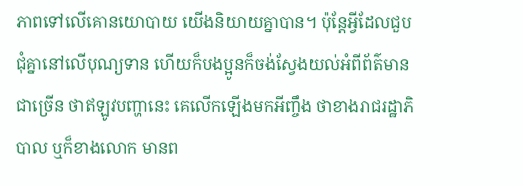ភាពទៅលើគោនយោបាយ យើងនិយាយគ្នាបាន។ ប៉ុន្តែអ្វីដែលជួបជុំគ្នានៅលើបុណ្យទាន ហើយក៏បងប្អូនក៏ចង់ស្វែងយល់អំពីព័ត៌មានជាច្រើន ថាឥឡូវបញ្ហានេះ គេលើកឡើងមកអីញ្ចឹង ថាខាងរាជរដ្ឋាភិបាល ឬក៏ខាងលោក មានព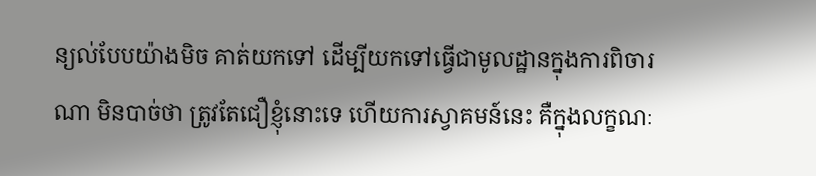ន្យល់បែបយ៉ាងមិច គាត់យកទៅ ដើម្បីយកទៅធ្វើជាមូលដ្ឋានក្នុងការពិចារណា មិនបាច់ថា ត្រូវតែជឿខ្ញុំនោះទេ ហើយការស្វាគមន៍នេះ គឺក្នុងលក្ខណៈ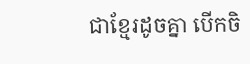ជាខ្មែរដូចគ្នា បើកចិ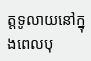ត្តទូលាយនៅក្នុងពេលបុ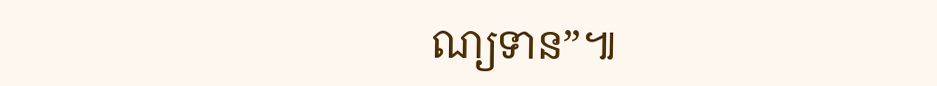ណ្យទាន”៕